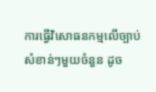ការធ្វើវិសោធនកម្មលើច្បាប់សំខាន់ៗមួយចំនួន ដូច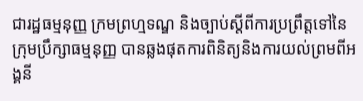ជារដ្ឋធម្មនុញ្ញ ក្រមព្រហ្មទណ្ឌ និងច្បាប់ស្តីពីការប្រព្រឹត្តទៅនៃក្រុមប្រឹក្សាធម្មនុញ្ញ បានឆ្លងផុតការពិនិត្យនិងការយល់ព្រមពីអង្គនី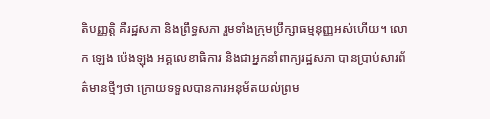តិបញ្ញត្តិ គឺរដ្ឋសភា និងព្រឹទ្ធសភា រួមទាំងក្រុមប្រឹក្សាធម្មនុញ្ញអស់ហើយ។ លោក ឡេង ប៉េងឡុង អគ្គលេខាធិការ និងជាអ្នកនាំពាក្យរដ្ឋសភា បានប្រាប់សារព័ត៌មានថ្មីៗថា ក្រោយទទួលបានការអនុម័តយល់ព្រម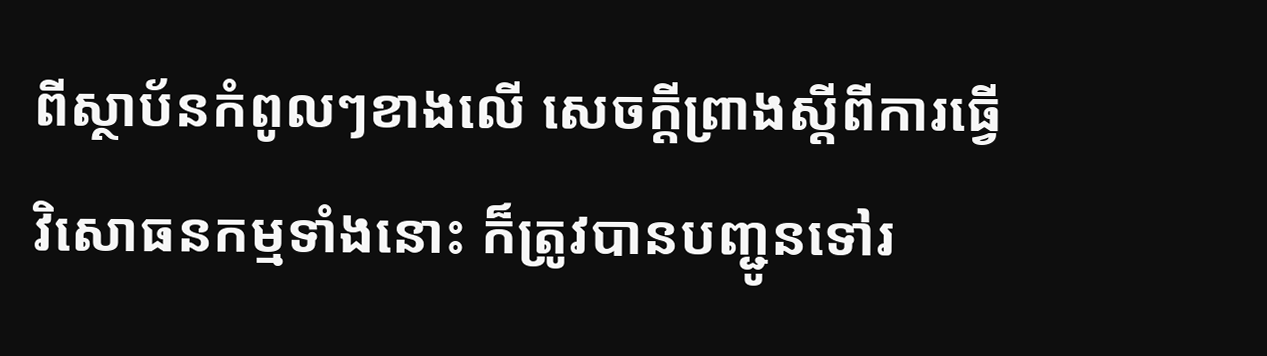ពីស្ថាប័នកំពូលៗខាងលើ សេចក្តីព្រាងស្តីពីការធ្វើវិសោធនកម្មទាំងនោះ ក៏ត្រូវបានបញ្ជូនទៅរ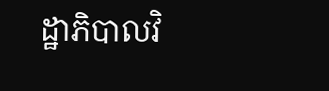ដ្ឋាភិបាលវិ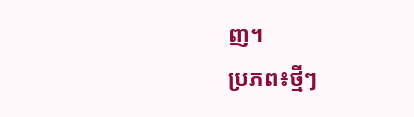ញ។
ប្រភព៖ថ្មីៗ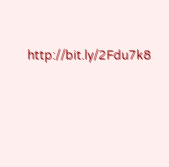http://bit.ly/2Fdu7k8